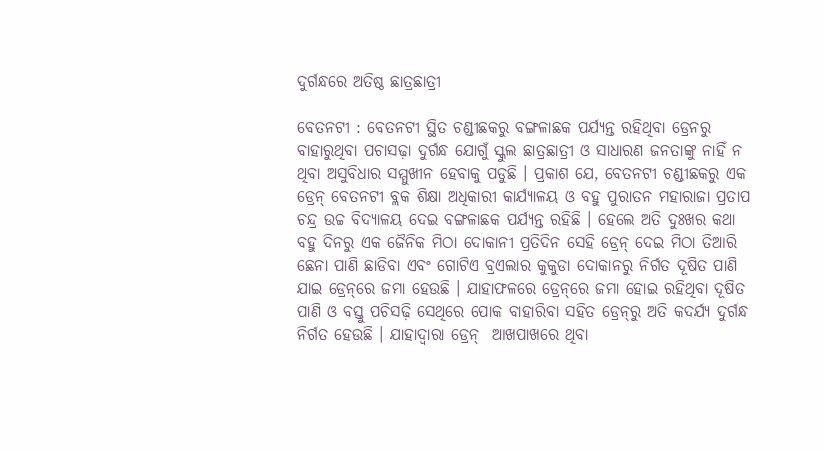ଦୁର୍ଗନ୍ଧରେ ଅତିଷ୍ଠ ଛାତ୍ରଛାତ୍ରୀ

ବେତନଟୀ : ବେତନଟୀ ସ୍ଥିତ ଚଣ୍ଡୀଛକରୁ ବଙ୍ଗଳାଛକ ପର୍ଯ୍ୟନ୍ତ ରହିଥିବା ଡ୍ରେନରୁ ବାହାରୁଥିବା ପଚାସଢ଼ା ଦୁର୍ଗନ୍ଧ ଯୋଗୁଁ ସ୍କୁଲ ଛାତ୍ରଛାତ୍ରୀ ଓ ସାଧାରଣ ଜନତାଙ୍କୁ ନାହିଁ ନ ଥିବା ଅସୁବିଧାର ସମ୍ମୁଖୀନ ହେବାକୁ ପଡୁଛି । ପ୍ରକାଶ ଯେ, ବେତନଟୀ ଚଣ୍ଡୀଛକରୁ ଏକ ଡ୍ରେନ୍‌ ବେତନଟୀ ବ୍ଲକ ଶିକ୍ଷା ଅଧିକାରୀ କାର୍ଯ୍ୟାଳୟ ଓ ବହୁ ପୁରାତନ ମହାରାଜା ପ୍ରତାପ ଚନ୍ଦ୍ର ଉଚ୍ଚ ବିଦ୍ୟାଳୟ ଦେଇ ବଙ୍ଗଳାଛକ ପର୍ଯ୍ୟନ୍ତ ରହିଛି । ହେଲେ ଅତି ଦୁଃଖର କଥା ବହୁ ଦିନରୁ ଏକ ଜୈନିକ ମିଠା ଦୋକାନୀ ପ୍ରତିଦିନ ସେହି ଡ୍ରେନ୍‌ ଦେଇ ମିଠା ତିଆରି ଛେନା ପାଣି ଛାଡିବା ଏବଂ ଗୋଟିଏ ବ୍ରଏଲାର କୁକୁଡା ଦୋକାନରୁ ନିର୍ଗତ ଦୂଷିତ ପାଣି ଯାଇ ଡ୍ରେନ୍‌ରେ ଜମା ହେଉଛି । ଯାହାଫଳରେ ଡ୍ରେନ୍‌ରେ ଜମା ହୋଇ ରହିଥିବା ଦୂଷିତ ପାଣି ଓ ବସ୍ତୁ ପଚିସଢ଼ି ସେଥିରେ ପୋକ ବାହାରିବା ସହିତ ଡ୍ରେନ୍‌ରୁ ଅତି କଦର୍ଯ୍ୟ ଦୁର୍ଗନ୍ଧ ନିର୍ଗତ ହେଉଛି । ଯାହାଦ୍ୱାରା ଡ୍ରେନ୍‌  ଆଖପାଖରେ ଥିବା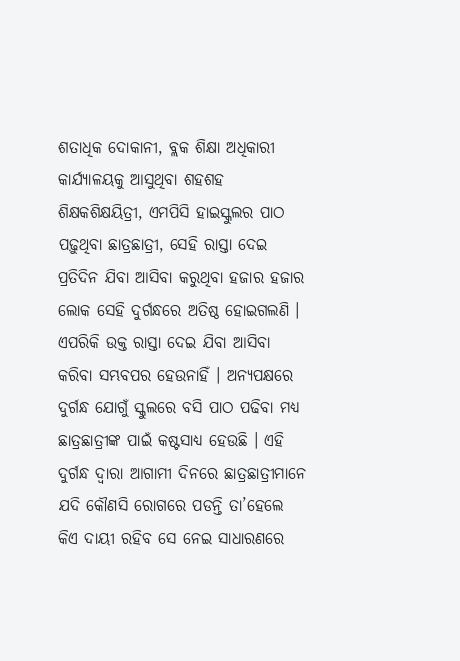ଶତାଧିକ ଦୋକାନୀ, ବ୍ଲକ ଶିକ୍ଷା ଅଧିକାରୀ କାର୍ଯ୍ୟାଳୟକୁ ଆସୁଥିବା ଶହଶହ ଶିକ୍ଷକଶିକ୍ଷୟିତ୍ରୀ, ଏମପିସି ହାଇସ୍କୁଲର ପାଠ ପଢ଼ୁଥିବା ଛାତ୍ରଛାତ୍ରୀ, ସେହି ରାସ୍ତା ଦେଇ ପ୍ରତିଦିନ ଯିବା ଆସିବା କରୁଥିବା ହଜାର ହଜାର ଲୋକ ସେହି ଦୁର୍ଗନ୍ଧରେ ଅତିଷ୍ଠ ହୋଇଗଲଣି । ଏପରିକି ଉକ୍ତ ରାସ୍ତା ଦେଇ ଯିବା ଆସିବା କରିବା ସମ୍ଭବପର ହେଉନାହିଁ । ଅନ୍ୟପକ୍ଷରେ ଦୁର୍ଗନ୍ଧ ଯୋଗୁଁ ସ୍କୁଲରେ ବସି ପାଠ ପଢିବା ମଧ୍ୟ ଛାତ୍ରଛାତ୍ରୀଙ୍କ ପାଇଁ କଷ୍ଟସାଧ୍ୟ ହେଉଛି । ଏହି ଦୁର୍ଗନ୍ଧ ଦ୍ୱାରା ଆଗାମୀ ଦିନରେ ଛାତ୍ରଛାତ୍ରୀମାନେ ଯଦି କୌଣସି ରୋଗରେ ପଡନ୍ତି ତା’ହେଲେ କିଏ ଦାୟୀ ରହିବ ସେ ନେଇ ସାଧାରଣରେ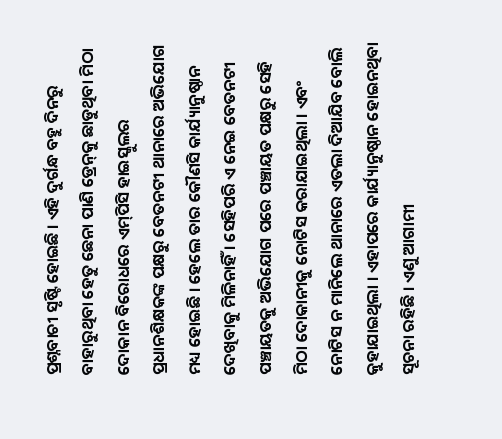ପ୍ରଶ୍ନବାଚୀ ସୃଷ୍ଟି ହୋଇଛି । ଏହି ଦୁର୍ଗନ୍ଧ ବହୁ ଦିନରୁ ବାହାରୁଥିବା ହେତୁ ଛେନା ପାଣି ଡ୍ରେନ୍‌କୁ ଛାଡୁଥିବା ମିଠା ଦୋକାନ ବିରୋଧରେ ଏମ୍‌ପିସି ହାଇସ୍କୁଲର ପ୍ରଧାନଶିକ୍ଷକଙ୍କ ପକ୍ଷରୁ ବେତନଟୀ ଥାନାରେ ଅଭିଯୋଗ ମଧ୍ୟ ହୋଇଛି । ହେଲେ ତାର କୌଣସି କାର୍ଯ୍ୟାନୁଷ୍ଠାନ ଦେଖିବାକୁ ମିଳିନାହିଁ । ସେହିପରି ଏ ନେଇ ବେତନଟୀ ପଞ୍ଚାୟତକୁ ଅଭିଯୋଗ ପରେ ପଞ୍ଚାୟତ ପକ୍ଷରୁ ସେହି ମିଠା ଦୋକାନୀକୁ ନୋଟିସ କରାଯାଇଥିଲା । ଏବଂ ନୋଟିସ ନ ମାନିଲେ ଥାନାରେ ଏତଲା ଦିଆଯିବ ବୋଲି କୁହାଯାଇଥିଲା । ଏହାପରେ କାର୍ଯ୍ୟାନୁଷ୍ଠାନ ହୋଇନଥିବା ସୂଚନା ରହିଛି । ଏଣୁ ଆଗାମୀ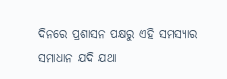ଦିନରେ ପ୍ରଶାସନ ପକ୍ଷରୁ ଏହି ସମସ୍ୟାର ସମାଧାନ ଯଦି ଯଥା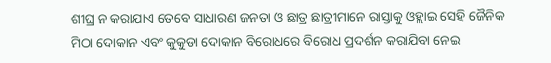ଶୀଘ୍ର ନ କରାଯାଏ ତେବେ ସାଧାରଣ ଜନତା ଓ ଛାତ୍ର ଛାତ୍ରୀମାନେ ରାସ୍ତାକୁ ଓହ୍ଲାଇ ସେହି ଜୈନିକ ମିଠା ଦୋକାନ ଏବଂ କୁକୁଡା ଦୋକାନ ବିରୋଧରେ ବିରୋଧ ପ୍ରଦର୍ଶନ କରାଯିବା ନେଇ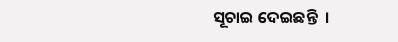ସୂଚାଇ ଦେଇଛନ୍ତି  ।